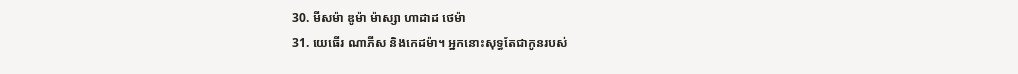30. មីសម៉ា ឌូម៉ា ម៉ាស្សា ហាដាដ ថេម៉ា
31. យេធើរ ណាភីស និងកេដម៉ា។ អ្នកនោះសុទ្ធតែជាកូនរបស់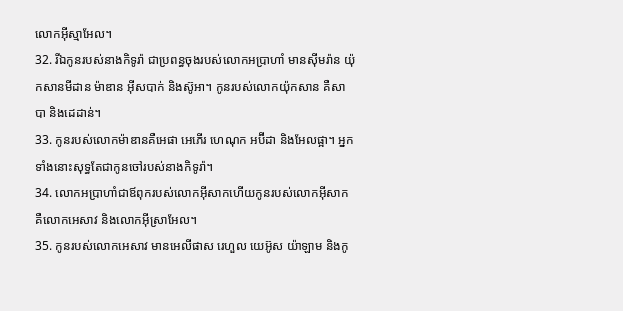លោកអ៊ីស្មាអែល។
32. រីឯកូនរបស់នាងកិទូរ៉ា ជាប្រពន្ធចុងរបស់លោកអប្រាហាំ មានស៊ីមរ៉ាន យ៉ុកសានមីដាន ម៉ាឌាន អ៊ីសបាក់ និងស៊ូអា។ កូនរបស់លោកយ៉ុកសាន គឺសាបា និងដេដាន់។
33. កូនរបស់លោកម៉ាឌានគឺអេផា អេភើរ ហេណុក អប៊ីដា និងអែលផ្អា។ អ្នកទាំងនោះសុទ្ធតែជាកូនចៅរបស់នាងកិទូរ៉ា។
34. លោកអប្រាហាំជាឪពុករបស់លោកអ៊ីសាកហើយកូនរបស់លោកអ៊ីសាក គឺលោកអេសាវ និងលោកអ៊ីស្រាអែល។
35. កូនរបស់លោកអេសាវ មានអេលីផាស រេហួល យេអ៊ូស យ៉ាឡាម និងកូ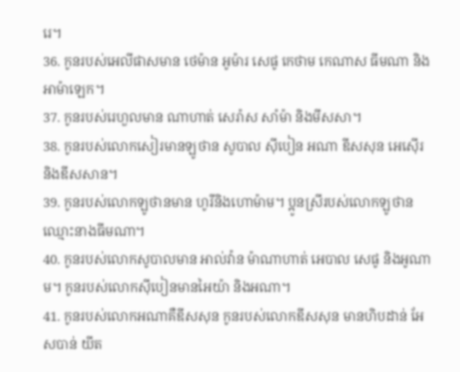រេ។
36. កូនរបស់អេលីផាសមាន ថេម៉ាន អូម៉ារ សេផូ កេថាម កេណាស ធីមណា និងអាម៉ាឡេក។
37. កូនរបស់រេហួលមាន ណាហាត់ សេរ៉ាស សាំម៉ា និងមីសសា។
38. កូនរបស់លោកសៀរមានឡូថាន សូបាល ស៊ីបៀន អណា ឌីសសុន អេស៊ើរ និងឌីសសាន។
39. កូនរបស់លោកឡូថានមាន ហូរីនិងហោម៉ាម។ ប្អូនស្រីរបស់លោកឡូថាន ឈ្មោះនាងធីមណា។
40. កូនរបស់លោកសូបាលមាន អាល់វ៉ាន ម៉ាណាហាត់ អេបាល សេផូ និងអូណាម។ កូនរបស់លោកស៊ីបៀនមានអៃយ៉ា និងអណា។
41. កូនរបស់លោកអណាគឺឌីសសុន កូនរបស់លោកឌីសសុន មានហិបដាន់ អែសបាន់ យីត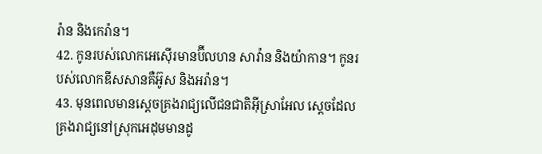រ៉ាន និងកេរ៉ាន។
42. កូនរបស់លោកអេស៊ើរមានប៊ីលហន សាវ៉ាន និងយ៉ាកាន។ កូនរបស់លោកឌីសសានគឺអ៊ូស និងអរ៉ាន។
43. មុនពេលមានស្ដេចគ្រងរាជ្យលើជនជាតិអ៊ីស្រាអែល ស្ដេចដែលគ្រងរាជ្យនៅស្រុកអេដុមមានដូ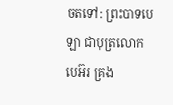ចតទៅ: ព្រះបាទបេឡា ជាបុត្រលោកបេអ៊រ គ្រង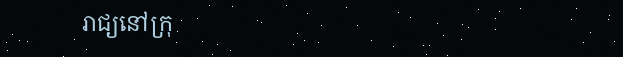រាជ្យនៅក្រុ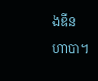ងឌីនហាបា។